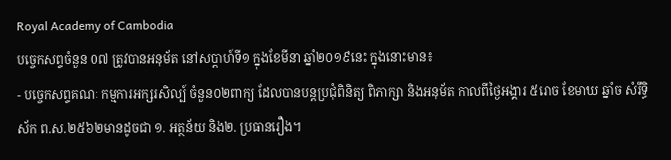Royal Academy of Cambodia
បច្ចេកសព្ទចំនួន 0៧ ត្រូវបានអនុម័ត នៅសប្តាហ៍ទី១ ក្នុងខែមីនា ឆ្នាំ២០១៩នេះ ក្នុងនោះមាន៖
- បច្ចេកសព្ទគណៈ កម្មការអក្សរសិល្ប៍ ចំនួន០២ពាក្យ ដែលបានបន្តប្រជុំពិនិត្យ ពិភាក្សា និងអនុម័ត កាលពីថ្ងៃអង្គារ ៥រោច ខែមាឃ ឆ្នាំច សំរឹទ្ធិស័ក ព.ស.២៥៦២មានដូចជា ១. អត្ថន័យ និង២. ប្រធានរឿង។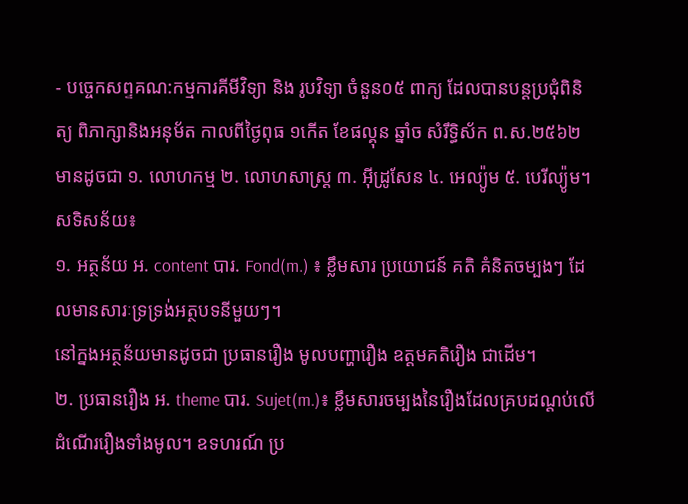- បច្ចេកសព្ទគណ:កម្មការគីមីវិទ្យា និង រូបវិទ្យា ចំនួន០៥ ពាក្យ ដែលបានបន្តប្រជុំពិនិត្យ ពិភាក្សានិងអនុម័ត កាលពីថ្ងៃពុធ ១កើត ខែផល្គុន ឆ្នាំច សំរឹទ្ធិស័ក ព.ស.២៥៦២ មានដូចជា ១. លោហកម្ម ២. លោហសាស្ត្រ ៣. អ៊ីដ្រូសែន ៤. អេល្យ៉ូម ៥. បេរីល្យ៉ូម។
សទិសន័យ៖
១. អត្ថន័យ អ. content បារ. Fond(m.) ៖ ខ្លឹមសារ ប្រយោជន៍ គតិ គំនិតចម្បងៗ ដែលមានសារៈទ្រទ្រង់អត្ថបទនីមួយៗ។
នៅក្នងអត្ថន័យមានដូចជា ប្រធានរឿង មូលបញ្ហារឿង ឧត្តមគតិរឿង ជាដើម។
២. ប្រធានរឿង អ. theme បារ. Sujet(m.)៖ ខ្លឹមសារចម្បងនៃរឿងដែលគ្របដណ្តប់លើដំណើររឿងទាំងមូល។ ឧទហរណ៍ ប្រ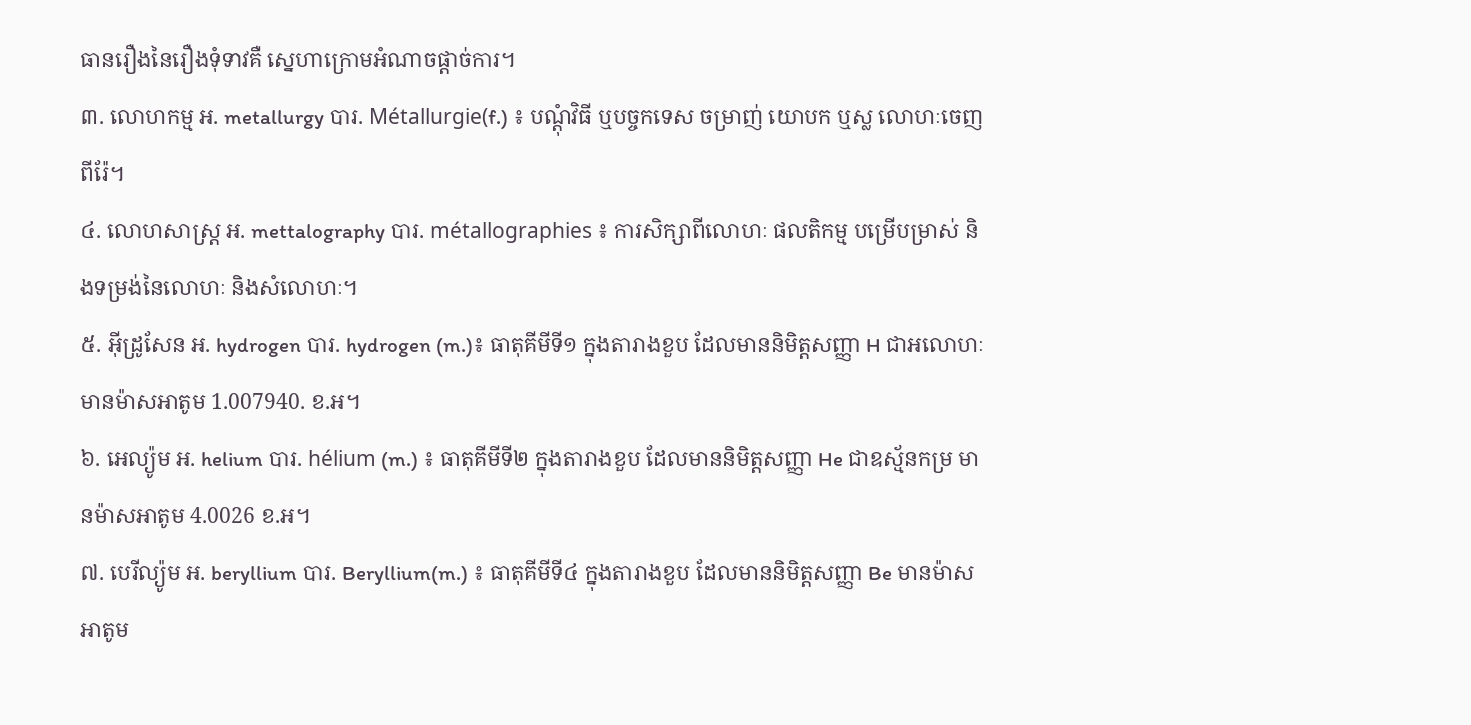ធានរឿងនៃរឿងទុំទាវគឺ ស្នេហាក្រោមអំណាចផ្តាច់ការ។
៣. លោហកម្ម អ. metallurgy បារ. Métallurgie(f.) ៖ បណ្តុំវិធី ឬបច្ចកទេស ចម្រាញ់ យោបក ឬស្ល លោហៈចេញពីរ៉ែ។
៤. លោហសាស្ត្រ អ. mettalography បារ. métallographies ៖ ការសិក្សាពីលោហៈ ផលតិកម្ម បម្រើបម្រាស់ និងទម្រង់នៃលោហៈ និងសំលោហៈ។
៥. អ៊ីដ្រូសែន អ. hydrogen បារ. hydrogen (m.)៖ ធាតុគីមីទី១ ក្នុងតារាងខួប ដែលមាននិមិត្តសញ្ញា H ជាអលោហៈ មានម៉ាសអាតូម 1.007940. ខ.អ។
៦. អេល្យ៉ូម អ. helium បារ. hélium (m.) ៖ ធាតុគីមីទី២ ក្នុងតារាងខួប ដែលមាននិមិត្តសញ្ញា He ជាឧស្ម័នកម្រ មានម៉ាសអាតូម 4.0026 ខ.អ។
៧. បេរីល្យ៉ូម អ. beryllium បារ. Beryllium(m.) ៖ ធាតុគីមីទី៤ ក្នុងតារាងខួប ដែលមាននិមិត្តសញ្ញា Be មានម៉ាសអាតូម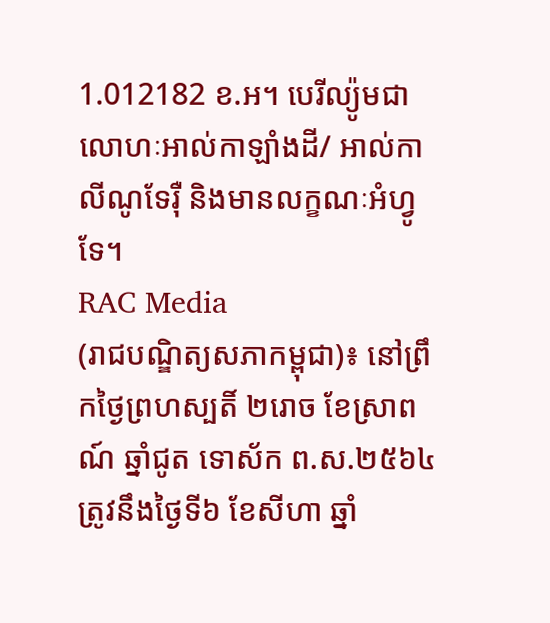1.012182 ខ.អ។ បេរីល្យ៉ូមជាលោហៈអាល់កាឡាំងដី/ អាល់កាលីណូទែរ៉ឺ និងមានលក្ខណៈអំហ្វូទែ។
RAC Media
(រាជបណ្ឌិត្យសភាកម្ពុជា)៖ នៅព្រឹកថ្ងៃព្រហស្បតិ៍ ២រោច ខែស្រាពណ៍ ឆ្នាំជូត ទោស័ក ព.ស.២៥៦៤ ត្រូវនឹងថ្ងៃទី៦ ខែសីហា ឆ្នាំ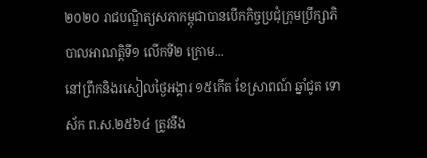២០២០ រាជបណ្ឌិត្យសភាកម្ពុជាបានបេីកកិច្ចប្រជំុក្រុមប្រឹក្សាភិបាលអាណត្តិទី១ លេីកទី២ ក្រោម...
នៅព្រឹកនិងរសៀលថ្ងៃអង្គារ ១៥កើត ខែស្រាពណ៍ ឆ្នាំជូត ទោស័ក ព.ស.២៥៦៤ ត្រូវនឹង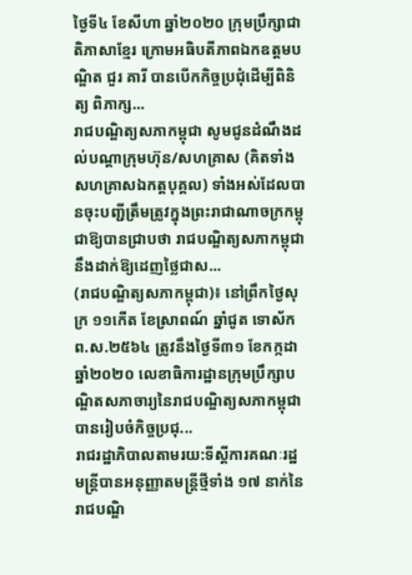ថ្ងៃទី៤ ខែសីហា ឆ្នាំ២០២០ ក្រុមប្រឹក្សាជាតិភាសាខ្មែរ ក្រោមអធិបតីភាពឯកឧត្តមបណ្ឌិត ជួរ គារី បានបើកកិច្ចប្រជុំដើម្បីពិនិត្យ ពិភាក្ស...
រាជបណ្ឌិត្យសភាកម្ពុជា សូមជូនដំណឹងដល់បណ្តាក្រុមហ៊ុន/សហគ្រាស (គិតទាំងសហគ្រាសឯកត្តបុគ្គល) ទាំងអស់ដែលបានចុះបញ្ជីត្រឹមត្រូវក្នុងព្រះរាជាណាចក្រកម្ពុជាឱ្យបានជ្រាបថា រាជបណ្ឌិត្យសភាកម្ពុជា នឹងដាក់ឱ្យដេញថ្លៃជាស...
(រាជបណ្ឌិត្យសភាកម្ពុជា)៖ នៅព្រឹកថ្ងៃសុក្រ ១១កើត ខែស្រាពណ៍ ឆ្នាំជូត ទោស័ក ព.ស.២៥៦៤ ត្រូវនឹងថ្ងៃទី៣១ ខែកក្កដា ឆ្នាំ២០២០ លេខាធិការដ្ឋានក្រុមប្រឹក្សាបណ្ឌិតសភាចារ្យនៃរាជបណ្ឌិត្យសភាកម្ពុជាបានរៀបចំកិច្ចប្រជុ...
រាជរដ្ឋាភិបាលតាមរយ:ទីស្តីការគណៈរដ្ឋមន្ត្រីបានអនុញ្ញាតមន្ត្រីថ្មីទាំង ១៧ នាក់នៃរាជបណ្ឌិ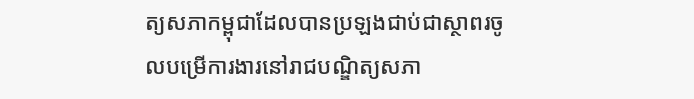ត្យសភាកម្ពុជាដែលបានប្រឡងជាប់ជាស្ថាពរចូលបម្រើការងារនៅរាជបណ្ឌិត្យសភា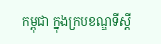កម្ពុជា ក្នុងក្របខណ្ឌទីស្ដី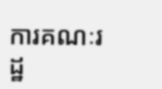ការគណៈរដ្ឋ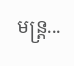មន្ត្រ...